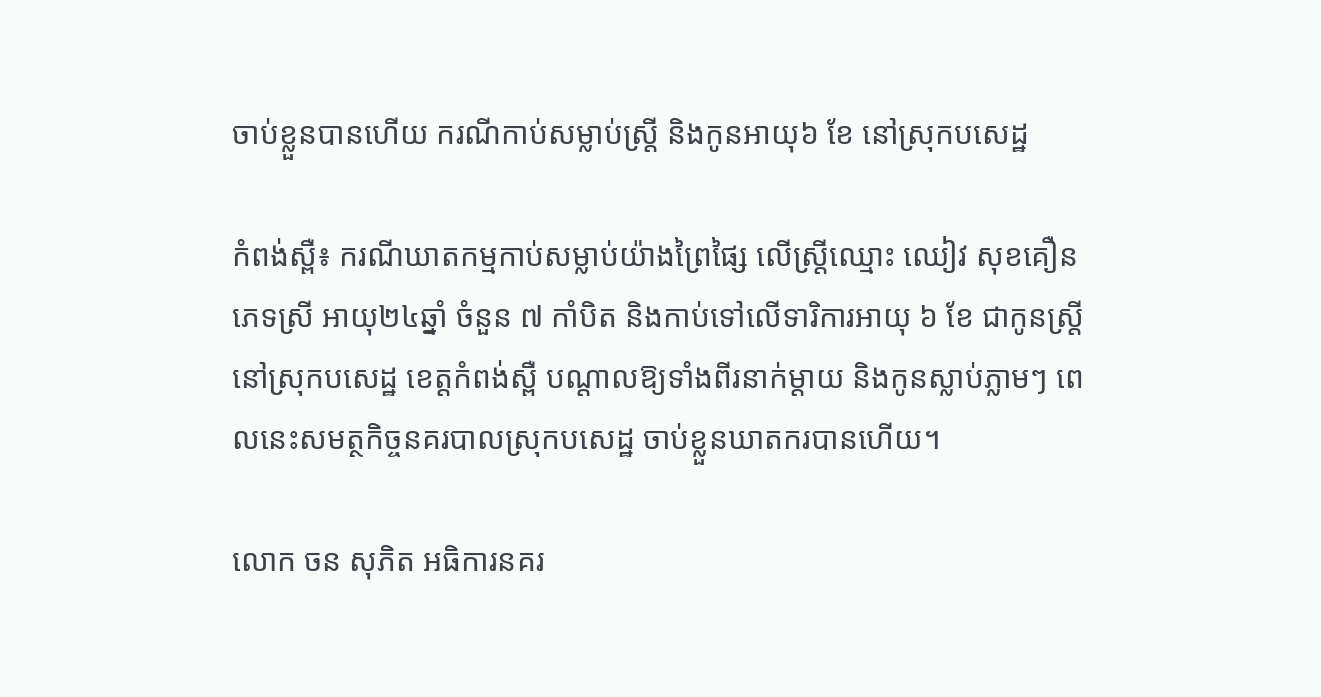ចាប់ខ្លួនបានហើយ ករណីកាប់សម្លាប់ស្ត្រី និងកូនអាយុ៦ ខែ នៅស្រុកបសេដ្ឋ

កំពង់ស្ពឺ៖ ករណីឃាតកម្មកាប់សម្លាប់យ៉ាងព្រៃផ្សៃ លើស្រ្តីឈ្មោះ ឈៀវ សុខគឿន ភេទស្រី អាយុ២៤ឆ្នាំ ចំនួន ៧ កាំបិត និងកាប់ទៅលើទារិការអាយុ ៦ ខែ ជាកូនស្ត្រី នៅស្រុកបសេដ្ឋ ខេត្តកំពង់ស្ពឺ បណ្តាលឱ្យទាំងពីរនាក់ម្តាយ និងកូនស្លាប់ភ្លាមៗ ពេលនេះសមត្ថកិច្ចនគរបាលស្រុកបសេដ្ឋ ចាប់ខ្លួនឃាតករបានហើយ។

លោក ចន សុភិត អធិការនគរ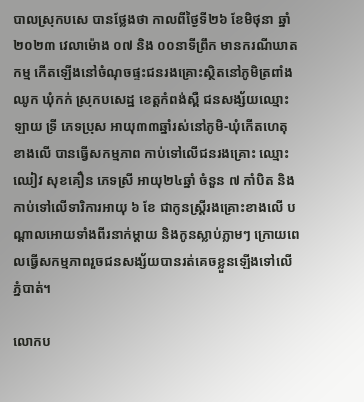បាលស្រុកបសេ បានថ្លែងថា កាលពីថ្ងៃទី២៦ ខែមិថុនា ឆ្នាំ២០២៣ វេលាម៉ោង ០៧ និង ០០នាទីព្រឹក មានករណីឃាតកម្ម កើតឡើងនៅចំណុចផ្ទះជនរងគ្រោះស្ថិតនៅភូមិត្រពាំងឈូក ឃុំកក់ ស្រុកបសេដ្ឋ ខេត្តកំពង់ស្ពឺ ជនសង្ស័យឈ្មោះ ឡាយ ទ្រី ភេទប្រុស អាយុ៣៣ឆ្នាំរស់នៅភូមិ-ឃុំកើតហេតុខាងលើ បានធ្វើសកម្មភាព កាប់ទៅលើជនរងគ្រោះ ឈ្មោះ ឈៀវ សុខគឿន ភេទស្រី អាយុ២៤ឆ្នាំ ចំនួន ៧ កាំបិត និងកាប់ទៅលើទារិការអាយុ ៦ ខែ ជាកូនស្ត្រីរងគ្រោះខាងលើ បណ្តាលអោយទាំងពីរនាក់ម្តាយ និងកូនស្លាប់ភ្លាមៗ ក្រោយពេលធ្វើសកម្មភាពរួចជនសង្ស័យបានរត់គេចខ្លួនឡើងទៅលើភ្នំបាត់។

លោកប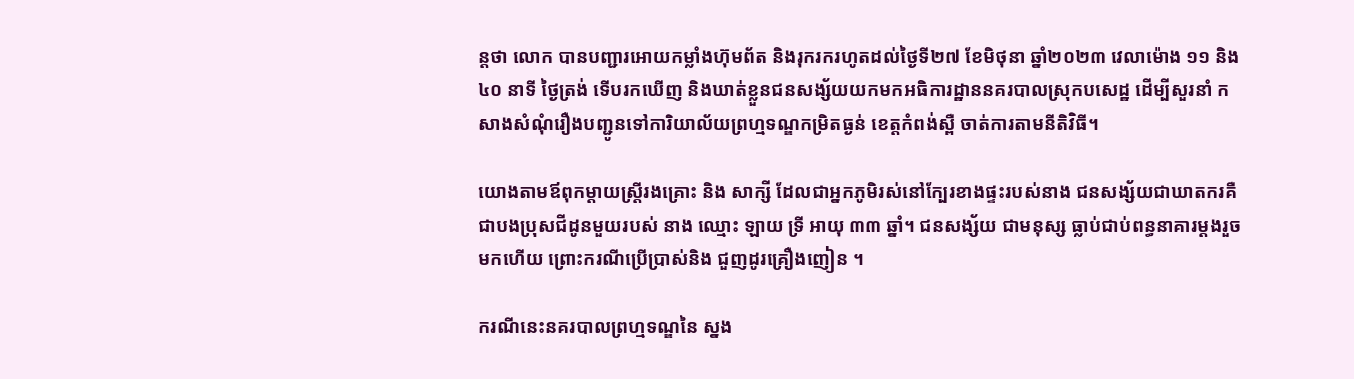ន្តថា លោក បានបញ្ជារអោយកម្លាំងហ៊ុមព័ត និងរុករករហូតដល់ថ្ងៃទី២៧ ខែមិថុនា ឆ្នាំ២០២៣ វេលាម៉ោង ១១ និង ៤០ នាទី ថ្ងៃត្រង់ ទើបរកឃើញ និងឃាត់ខ្លួនជនសង្ស័យយកមកអធិការដ្ឋាននគរបាលស្រុកបសេដ្ឋ ដើម្បីសួរនាំ កសាងសំណុំរឿងបញ្ជូនទៅការិយាល័យព្រហ្មទណ្ឌកម្រិតធ្ងន់ ខេត្តកំពង់ស្ពឺ ចាត់ការតាមនីតិវិធី។

យោងតាមឪពុកម្ដាយស្ត្រីរងគ្រោះ និង សាក្សី ដែលជាអ្នកភូមិរស់នៅក្បែរខាងផ្ទះរបស់នាង ជនសង្ស័យជាឃាតករគឺជាបងប្រុសជីដូនមួយរបស់ នាង ឈ្មោះ ឡាយ ទ្រី អាយុ ៣៣ ឆ្នាំ។ ជនសង្ស័យ ជាមនុស្ស ធ្លាប់ជាប់ពន្ធនាគារម្ដងរួចមកហើយ ព្រោះករណីប្រើប្រាស់និង ជួញដូរគ្រឿងញៀន ។

ករណីនេះនគរបាលព្រហ្មទណ្ឌនៃ ស្នង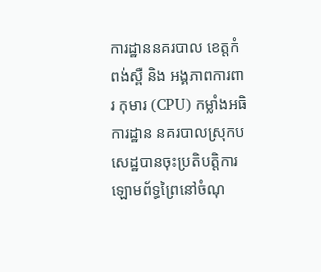ការដ្ឋាននគរបាល ខេត្តកំពង់ស្ពឺ និង អង្គភាពការពារ កុមារ (CPU) កម្លាំងអធិការដ្ឋាន នគរបាលស្រុកបសេដ្ឋបានចុះប្រតិបត្តិការឡោមព័ទ្ធព្រៃនៅចំណុ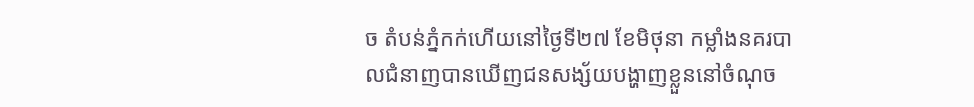ច តំបន់ភ្នំកក់ហើយនៅថ្ងៃទី២៧ ខែមិថុនា កម្លាំងនគរបាលជំនាញបានឃើញជនសង្ស័យបង្ហាញខ្លួននៅចំណុច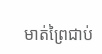មាត់ព្រៃជាប់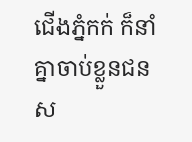ជើងភ្នំកក់ ក៏នាំគ្នាចាប់ខ្លួនជនស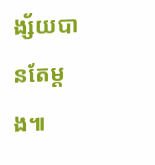ង្ស័យបានតែម្ដង៕